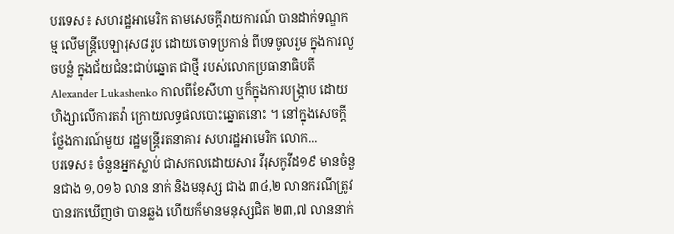បរទេស៖ សហរដ្ឋអាមេរិក តាមសេចក្តីរាយការណ៍ បានដាក់ទណ្ឌកម្ម លើមន្ត្រីបេឡារុស៨រូប ដោយចោទប្រកាន់ ពីបទចូលរួម ក្នុងការលួចបន្លំ ក្នុងជ័យជំនះជាប់ឆ្នោត ជាថ្មី របស់លោកប្រធានាធិបតី Alexander Lukashenko កាលពីខែសីហា ឬក៏ក្នុងការបង្ក្រាប ដោយហិង្សាលើការតវ៉ា ក្រោយលទ្ធផលបោះឆ្នោតនោះ ។ នៅក្នុងសេចក្តីថ្លែងការណ៍មួយ រដ្ឋមន្ត្រីរតនាគារ សហរដ្ឋអាមេរិក លោក...
បរទេស៖ ចំនួនអ្នកស្លាប់ ជាសកលដោយសារ វីរុសកូវីដ១៩ មានចំនួនជាង ១,០១៦ លាន នាក់ និងមនុស្ស ជាង ៣៤,២ លានករណីត្រូវបានរកឃើញថា បានឆ្លង ហើយក៏មានមនុស្សជិត ២៣,៧ លាននាក់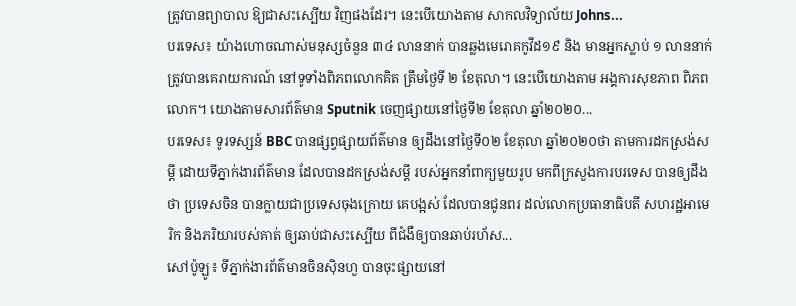ត្រូវបានព្យាបាល ឱ្យជាសះស្បើយ វិញផងដែរ។ នេះបើយោងតាម សាកលវិទ្យាល័យ Johns...
បរទេស៖ យ៉ាងហោចណាស់មនុស្សចំនួន ៣៤ លាននាក់ បានឆ្លងមេរោគកូវីដ១៩ និង មានអ្នកស្លាប់ ១ លាននាក់ ត្រូវបានគេរាយការណ៍ នៅទូទាំងពិភពលោកគិត ត្រឹមថ្ងៃទី ២ ខែតុលា។ នេះបើយោងតាម អង្គការសុខភាព ពិភពលោក។ យោងតាមសារព័ត៌មាន Sputnik ចេញផ្សាយនៅថ្ងៃទី២ ខែតុលា ឆ្នាំ២០២០...
បរទេស៖ ទូរទស្សន៍ BBC បានផ្សព្វផ្សាយព័ត៌មាន ឲ្យដឹងនៅថ្ងៃទី០២ ខែតុលា ឆ្នាំ២០២០ថា តាមការដកស្រង់សម្តី ដោយទីភ្នាក់ងារព័ត៌មាន ដែលបានដកស្រង់សម្តី របស់អ្នកនាំពាក្យមួយរូប មកពីក្រសួងការបរទេស បានឲ្យដឹងថា ប្រទេសចិន បានក្លាយជាប្រទេសចុងក្រោយ គេបង្អស់ ដែលបានជូនពរ ដល់លោកប្រធានាធិបតី សហរដ្ឋអាមេរិក និងភរិយារបស់គាត់ ឲ្យឆាប់ជាសះស្បើយ ពីជំងឺឲ្យបានឆាប់រហ័ស...
សៅប៉ូឡូ៖ ទីភ្នាក់ងារព័ត៌មានចិនស៊ិនហួ បានចុះផ្សាយនៅ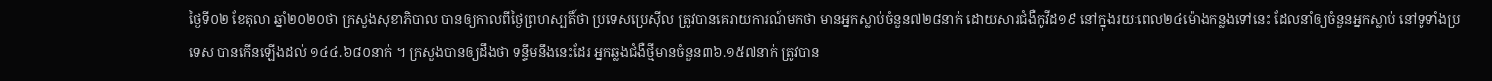ថ្ងៃទី០២ ខែតុលា ឆ្នាំ២០២០ថា ក្រសួងសុខាភិបាល បានឲ្យកាលពីថ្ងៃព្រហស្បតិ៍ថា ប្រទេសប្រេស៊ីល ត្រូវបានគេរាយការណ៍មកថា មានអ្នកស្លាប់ចំនួន៧២៨នាក់ ដោយសារជំងឺកូវីដ១៩ នៅក្នុងរយៈពេល២៤ម៉ោងកន្លងទៅនេះ ដែលនាំឲ្យចំនួនអ្នកស្លាប់ នៅទូទាំងប្រទេស បានកើនឡើងដល់ ១៤៤.៦៨០នាក់ ។ ក្រសួងបានឲ្យដឹងថា ទន្ទឹមនឹងនេះដែរ អ្នកឆ្លងជំងឺថ្មីមានចំនួន៣៦.១៥៧នាក់ ត្រូវបាន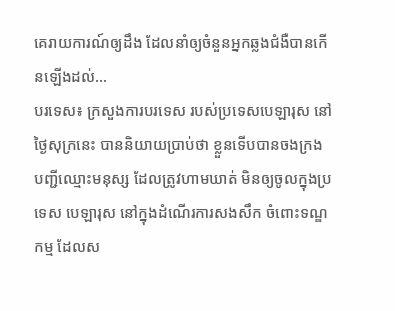គេរាយការណ៍ឲ្យដឹង ដែលនាំឲ្យចំនួនអ្នកឆ្លងជំងឺបានកើនឡើងដល់...
បរទេស៖ ក្រសួងការបរទេស របស់ប្រទេសបេឡារុស នៅថ្ងៃសុក្រនេះ បាននិយាយប្រាប់ថា ខ្លួនទើបបានចងក្រង បញ្ជីឈ្មោះមនុស្ស ដែលត្រូវហាមឃាត់ មិនឲ្យចូលក្នុងប្រទេស បេឡារុស នៅក្នុងដំណើរការសងសឹក ចំពោះទណ្ឌកម្ម ដែលស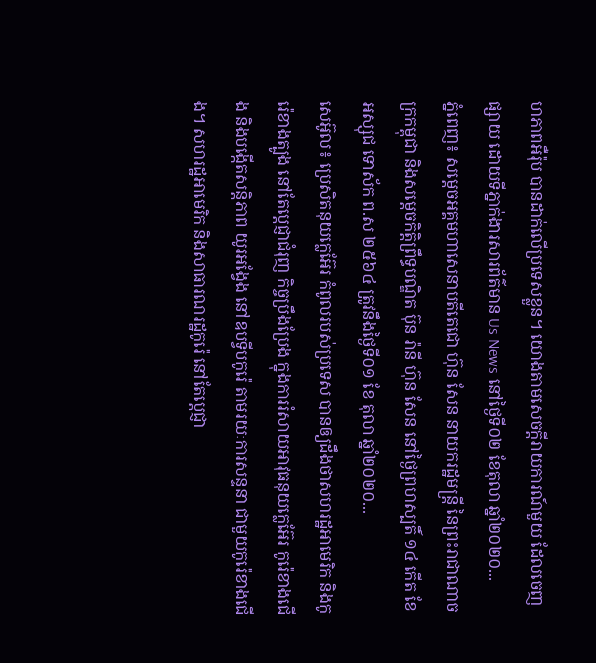ហភាពអឺរ៉ុប បានដាក់លើប្រទេសខ្លួន។ យោងតាមសេចក្តីរាយការណ៍មួយ ដែលចេញផ្សាយ ដោយទីភ្នាក់ងារសារព័ត៌មាន Us News នៅថ្ងៃទី០២ ខែតុលា ឆ្នាំ២០២០...
ភ្នំពេញ៖ សម្តេចអគ្គមហាសេនាបតីតេជោ ហ៊ុន សែន នាយករដ្ឋមន្ត្រី នៃព្រះរាជាណាចក្រកម្ពុជា និងសម្តេចកិត្តិព្រឹទ្ធបណ្ឌិត ប៊ុន រ៉ានី ហ៊ុន សែន នៅថ្ងៃព្រហស្បតិ៍ ១៤ កើត ខែអស្សុជ ទោស័ក ព.ស ២៥៦៤ ត្រូវនឹងថ្ងៃទី០១ ខែ តុលា ឆ្នាំ២០២០...
សេអ៊ូល៖ ប្រេសិតនុយក្លេអ៊ែរ កំពូលរបស់ប្រទេស បានឲ្យដឹងថាសហរដ្ឋអាមេរិក និងកូរ៉េខាងត្បូង នៅតែប្តេជ្ញាជំរុញ កិច្ចប្រឹងប្រែង ក្នុងការរំសាយអាវុធនុយក្លេអ៊ែរ កូរ៉េខាងជើង និងបង្កើតសន្តិភាព យូរអង្វែង នៅឧបទ្វីបកូរ៉េ តាមរយៈការសន្ទនា ជាមួយកូរ៉េខាងជើង។ សហរដ្ឋអាមេរិក និងសាធារណរដ្ឋកូរ៉េ នៅតែប្តេជ្ញា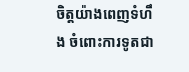ចិត្តយ៉ាងពេញទំហឹង ចំពោះការទូតជា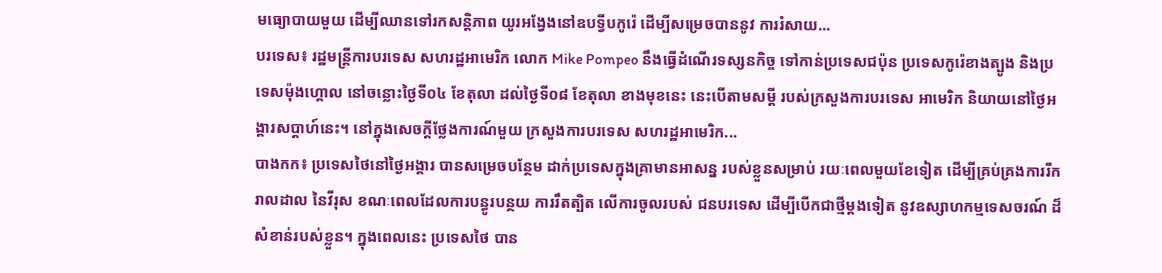មធ្យោបាយមួយ ដើម្បីឈានទៅរកសន្តិភាព យូរអង្វែងនៅឧបទ្វីបកូរ៉េ ដើម្បីសម្រេចបាននូវ ការរំសាយ...
បរទេស៖ រដ្ឋមន្ត្រីការបរទេស សហរដ្ឋអាមេរិក លោក Mike Pompeo នឹងធ្វើដំណើរទស្សនកិច្ច ទៅកាន់ប្រទេសជប៉ុន ប្រទេសកូរ៉េខាងត្បូង និងប្រទេសម៉ុងហ្គោល នៅចន្លោះថ្ងៃទី០៤ ខែតុលា ដល់ថ្ងៃទី០៨ ខែតុលា ខាងមុខនេះ នេះបើតាមសម្តី របស់ក្រសួងការបរទេស អាមេរិក និយាយនៅថ្ងៃអង្គារសប្ដាហ៍នេះ។ នៅក្នុងសេចក្តីថ្លែងការណ៍មួយ ក្រសួងការបរទេស សហរដ្ឋអាមេរិក...
បាងកក៖ ប្រទេសថៃនៅថ្ងៃអង្គារ បានសម្រេចបន្ថែម ដាក់ប្រទេសក្នុងគ្រាមានអាសន្ន របស់ខ្លួនសម្រាប់ រយៈពេលមួយខែទៀត ដើម្បីគ្រប់គ្រងការរីករាលដាល នៃវីរុស ខណៈពេលដែលការបន្ធូរបន្ថយ ការរឹតត្បិត លើការចូលរបស់ ជនបរទេស ដើម្បីបើកជាថ្មីម្តងទៀត នូវឧស្សាហកម្មទេសចរណ៍ ដ៏សំខាន់របស់ខ្លួន។ ក្នុងពេលនេះ ប្រទេសថៃ បាន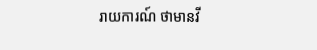រាយការណ៍ ថាមានវី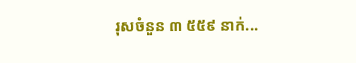រុសចំនួន ៣ ៥៥៩ នាក់...